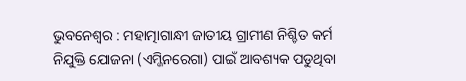ଭୁବନେଶ୍ୱର : ମହାତ୍ମାଗାନ୍ଧୀ ଜାତୀୟ ଗ୍ରାମୀଣ ନିଶ୍ଚିତ କର୍ମ ନିଯୁକ୍ତି ଯୋଜନା (ଏମ୍ଜିନରେଗା) ପାଇଁ ଆବଶ୍ୟକ ପଡୁଥିବା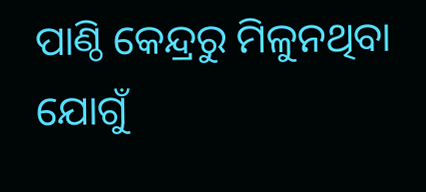ପାଣ୍ଠି କେନ୍ଦ୍ରରୁ ମିଳୁନଥିବା ଯୋଗୁଁ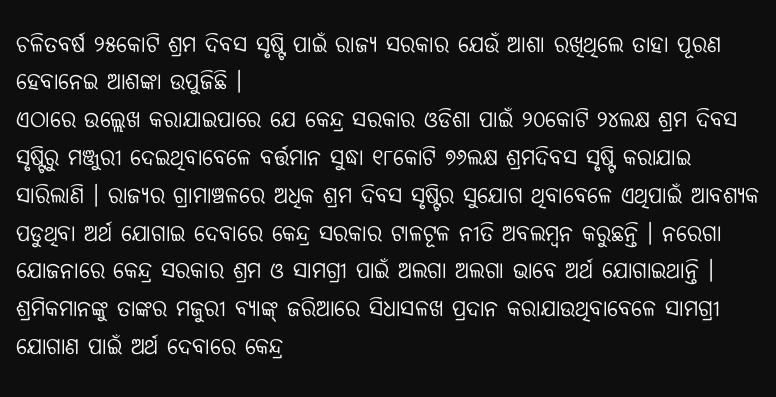ଚଳିତବର୍ଷ ୨୫କୋଟି ଶ୍ରମ ଦିବସ ସୃଷ୍ଟି ପାଇଁ ରାଜ୍ୟ ସରକାର ଯେଉଁ ଆଶା ରଖିଥିଲେ ତାହା ପୂରଣ ହେବାନେଇ ଆଶଙ୍କା ଉପୁଜିଛି ।
ଏଠାରେ ଉଲ୍ଲେଖ କରାଯାଇପାରେ ଯେ କେନ୍ଦ୍ର ସରକାର ଓଡିଶା ପାଇଁ ୨୦କୋଟି ୨୪ଲକ୍ଷ ଶ୍ରମ ଦିବସ ସୃଷ୍ଟିରୁ ମଞ୍ଜୁରୀ ଦେଇଥିବାବେଳେ ବର୍ତ୍ତମାନ ସୁଦ୍ଧା ୧୮କୋଟି ୭୬ଲକ୍ଷ ଶ୍ରମଦିବସ ସୃଷ୍ଟି କରାଯାଇ ସାରିଲାଣି । ରାଜ୍ୟର ଗ୍ରାମାଞ୍ଚଳରେ ଅଧିକ ଶ୍ରମ ଦିବସ ସୃଷ୍ଟିର ସୁଯୋଗ ଥିବାବେଳେ ଏଥିପାଇଁ ଆବଶ୍ୟକ ପଡୁଥିବା ଅର୍ଥ ଯୋଗାଇ ଦେବାରେ କେନ୍ଦ୍ର ସରକାର ଟାଳଟୂଳ ନୀତି ଅବଲମ୍ବନ କରୁଛନ୍ତି । ନରେଗା ଯୋଜନାରେ କେନ୍ଦ୍ର ସରକାର ଶ୍ରମ ଓ ସାମଗ୍ରୀ ପାଇଁ ଅଲଗା ଅଲଗା ଭାବେ ଅର୍ଥ ଯୋଗାଇଥାନ୍ତି । ଶ୍ରମିକମାନଙ୍କୁ ତାଙ୍କର ମଜୁରୀ ବ୍ୟାଙ୍କ୍ ଜରିଆରେ ସିଧାସଳଖ ପ୍ରଦାନ କରାଯାଉଥିବାବେଳେ ସାମଗ୍ରୀ ଯୋଗାଣ ପାଇଁ ଅର୍ଥ ଦେବାରେ କେନ୍ଦ୍ର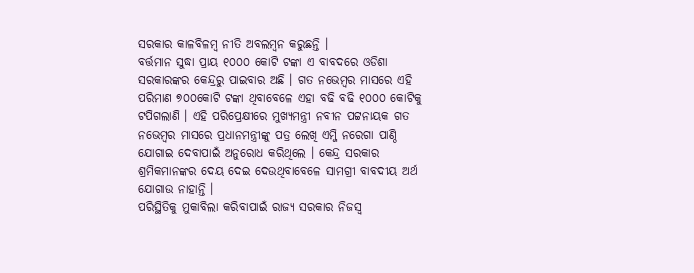ସରକାର କାଳବିଳମ୍ବ ନୀତି ଅବଲମ୍ବନ କରୁଛନ୍ତି ।
ବର୍ତ୍ତମାନ ସୁଦ୍ଧା ପ୍ରାୟ ୧୦୦୦ କୋଟି ଟଙ୍କା ଏ ବାବଦରେ ଓଡିଶା ସରକାରଙ୍କର କେନ୍ଦ୍ରରୁ ପାଇବାର ଅଛି । ଗତ ନଭେମ୍ବର ମାସରେ ଏହି ପରିମାଣ ୭୦୦କୋଟି ଟଙ୍କା ଥିବାବେଳେ ଏହା ବଢି ବଢି ୧୦୦୦ କୋଟିକୁ ଟପିଗଲାଣି । ଏହି ପରିପ୍ରେକ୍ଷୀରେ ମୁଖ୍ୟମନ୍ତ୍ରୀ ନବୀନ ପଟ୍ଟନାୟକ ଗତ ନଭେମ୍ବର ମାସରେ ପ୍ରଧାନମନ୍ତ୍ରୀଙ୍କୁ ପତ୍ର ଲେଖି ଏମ୍ଜି ନରେଗା ପାଣ୍ଠି ଯୋଗାଇ ଦେବାପାଇଁ ଅନୁରୋଧ କରିଥିଲେ । କେନ୍ଦ୍ର ସରକାର ଶ୍ରମିକମାନଙ୍କର ଦେୟ ଦେଇ ଦେଉଥିବାବେଳେ ସାମଗ୍ରୀ ବାବଦୀୟ ଅର୍ଥ ଯୋଗାଉ ନାହାନ୍ତି ।
ପରିସ୍ଥିତିକୁ ମୁକାବିଲା କରିବାପାଇଁ ରାଜ୍ୟ ସରକାର ନିଜସ୍ୱ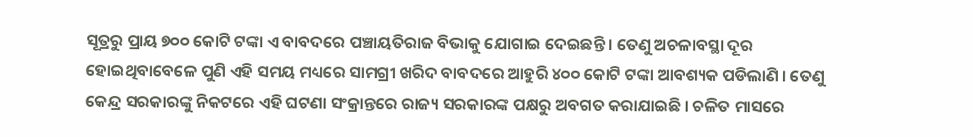ସୂତ୍ରରୁ ପ୍ରାୟ ୭୦୦ କୋଟି ଟଙ୍କା ଏ ବାବଦରେ ପଞ୍ଚାୟତିରାଜ ବିଭାକୁ ଯୋଗାଇ ଦେଇଛନ୍ତି । ତେଣୁ ଅଚଳାବସ୍ଥା ଦୂର ହୋଇଥିବାବେଳେ ପୁଣି ଏହି ସମୟ ମଧ୍ୟରେ ସାମଗ୍ରୀ ଖରିଦ ବାବଦରେ ଆହୁରି ୪୦୦ କୋଟି ଟଙ୍କା ଆବଶ୍ୟକ ପଡିଲାଣି । ତେଣୁ କେନ୍ଦ୍ର ସରକାରଙ୍କୁ ନିକଟରେ ଏହି ଘଟଣା ସଂକ୍ରାନ୍ତରେ ରାଜ୍ୟ ସରକାରଙ୍କ ପକ୍ଷରୁ ଅବଗତ କରାଯାଇଛି । ଚଳିତ ମାସରେ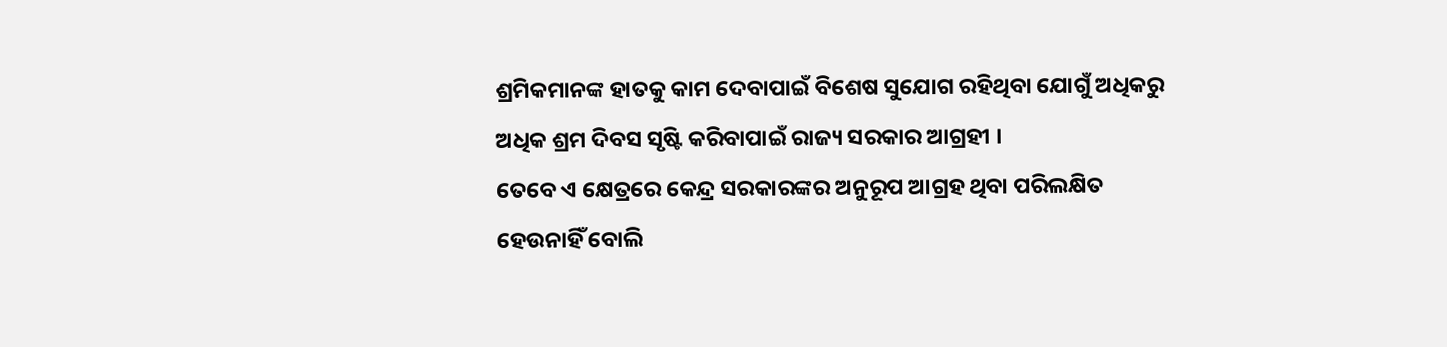ଶ୍ରମିକମାନଙ୍କ ହାତକୁ କାମ ଦେବାପାଇଁ ବିଶେଷ ସୁଯୋଗ ରହିଥିବା ଯୋଗୁଁ ଅଧିକରୁ ଅଧିକ ଶ୍ରମ ଦିବସ ସୃଷ୍ଟି କରିବାପାଇଁ ରାଜ୍ୟ ସରକାର ଆଗ୍ରହୀ ।
ତେବେ ଏ କ୍ଷେତ୍ରରେ କେନ୍ଦ୍ର ସରକାରଙ୍କର ଅନୁରୂପ ଆଗ୍ରହ ଥିବା ପରିଲକ୍ଷିତ ହେଉନାହିଁ ବୋଲି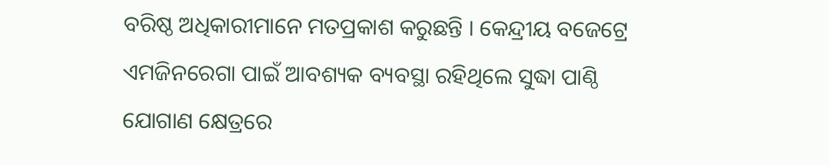ବରିଷ୍ଠ ଅଧିକାରୀମାନେ ମତପ୍ରକାଶ କରୁଛନ୍ତି । କେନ୍ଦ୍ରୀୟ ବଜେଟ୍ରେ ଏମଜିନରେଗା ପାଇଁ ଆବଶ୍ୟକ ବ୍ୟବସ୍ଥା ରହିଥିଲେ ସୁଦ୍ଧା ପାଣ୍ଠି ଯୋଗାଣ କ୍ଷେତ୍ରରେ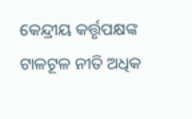କେନ୍ଦ୍ରୀୟ କର୍ତ୍ତୃପକ୍ଷଙ୍କ ଟାଳଟୂଳ ନୀତି ଅଧିକ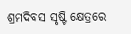ଶ୍ରମଦିବସ ସୃଷ୍ଟି କ୍ଷେତ୍ରରେ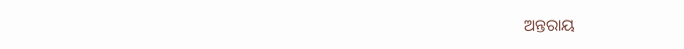ଅନ୍ତରାୟ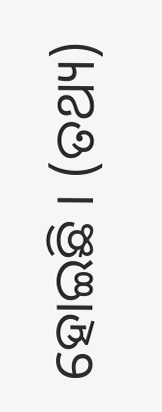ହୋଇଛି । (ତଥ୍ୟ)